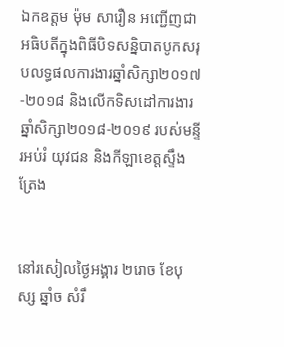ឯកឧត្តម ម៉ុម សារឿន អញ្ជើញជាអធិបតីក្នុងពិធីបិទសន្និបាតបូកសរុបលទ្ធផលការងារឆ្នាំសិក្សា២០១៧-២០១៨ និងលើកទិសដៅការងារឆ្នាំសិក្សា២០១៨-២០១៩ របស់មន្ទីរអប់រំ យុវជន និងកីឡាខេត្តស្ទឹងត្រែង


នៅរសៀលថ្ងៃអង្គារ ២រោច ខែបុស្ស ឆ្នាំច សំរឹ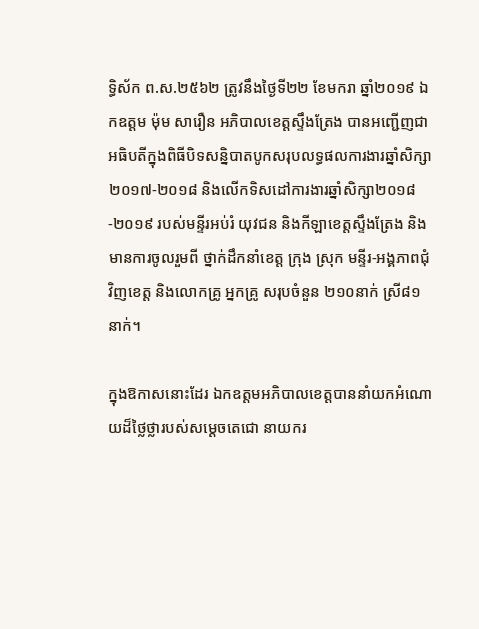ទ្ធិស័ក ព.ស.២៥៦២ ត្រូវនឹងថ្ងៃទី២២ ខែមករា ឆ្នាំ២០១៩ ឯកឧត្តម ម៉ុម សារឿន អភិបាលខេត្តស្ទឹងត្រែង បានអញ្ជើញជាអធិបតីក្នុងពិធីបិទសន្និបាតបូកសរុបលទ្ធផលការងារឆ្នាំសិក្សា២០១៧-២០១៨ និងលើកទិសដៅការងារឆ្នាំសិក្សា២០១៨-២០១៩ របស់មន្ទីរអប់រំ យុវជន និងកីឡាខេត្តស្ទឹងត្រែង និងមានការចូលរួមពី ថ្នាក់ដឹកនាំខេត្ត ក្រុង ស្រុក មន្ទីរ-អង្គភាពជុំវិញខេត្ត និងលោកគ្រូ អ្នកគ្រូ សរុបចំនួន ២១០នាក់ ស្រី៨១នាក់។

ក្នុងឱកាសនោះដែរ ឯកឧត្តមអភិបាលខេត្តបាននាំយកអំណោយដ៏ថ្លៃថ្លារបស់សម្តេចតេជោ នាយករ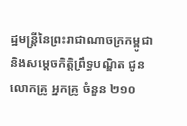ដ្ឋមន្រ្តីនៃព្រះរាជាណាចក្រកម្ពូជា និងសម្តេចកិត្តិព្រឹទ្ធបណ្ឌិត ជូនលោកគ្រូ អ្នកគ្រូ ចំនួន ២១០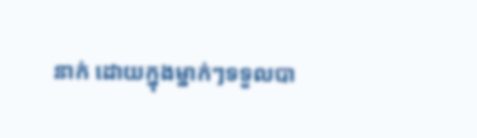នាក់ ដោយក្នុងម្នាក់ៗទទួលបា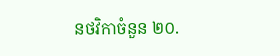នថវិកាចំនួន ២០.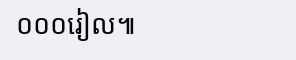០០០រៀល៕